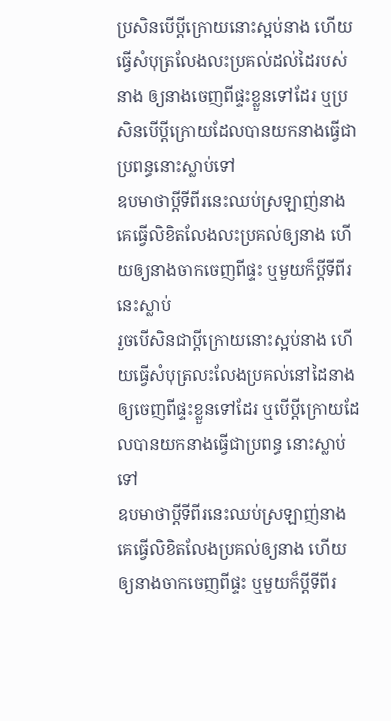ប្រសិនបើប្តីក្រោយនោះស្អប់នាង ហើយធ្វើសំបុត្រលែងលះប្រគល់ដល់ដៃរបស់នាង ឲ្យនាងចេញពីផ្ទះខ្លួនទៅដែរ ឬប្រសិនបើប្តីក្រោយដែលបានយកនាងធ្វើជាប្រពន្ធនោះស្លាប់ទៅ
ឧបមាថាប្ដីទីពីរនេះឈប់ស្រឡាញ់នាង គេធ្វើលិខិតលែងលះប្រគល់ឲ្យនាង ហើយឲ្យនាងចាកចេញពីផ្ទះ ឬមួយក៏ប្ដីទីពីរនេះស្លាប់
រួចបើសិនជាប្ដីក្រោយនោះស្អប់នាង ហើយធ្វើសំបុត្រលះលែងប្រគល់នៅដៃនាង ឲ្យចេញពីផ្ទះខ្លួនទៅដែរ ឬបើប្ដីក្រោយដែលបានយកនាងធ្វើជាប្រពន្ធ នោះស្លាប់ទៅ
ឧបមាថាប្ដីទីពីរនេះឈប់ស្រឡាញ់នាង គេធ្វើលិខិតលែងប្រគល់ឲ្យនាង ហើយឲ្យនាងចាកចេញពីផ្ទះ ឬមួយក៏ប្ដីទីពីរ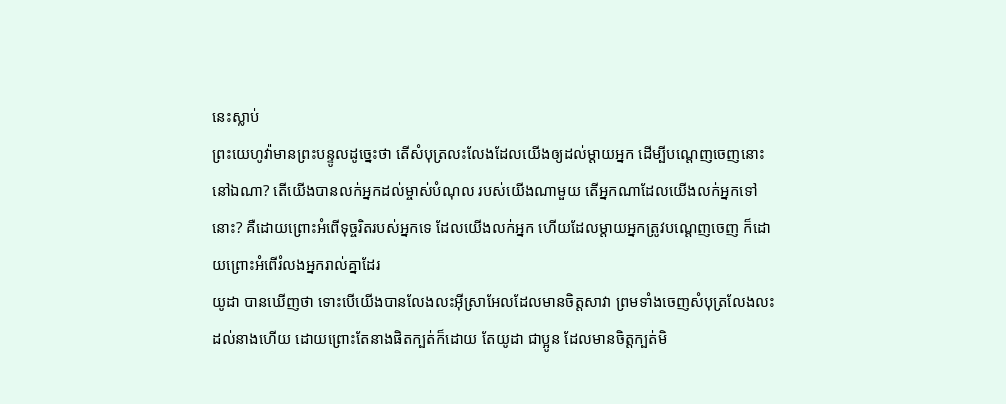នេះស្លាប់
ព្រះយេហូវ៉ាមានព្រះបន្ទូលដូច្នេះថា តើសំបុត្រលះលែងដែលយើងឲ្យដល់ម្តាយអ្នក ដើម្បីបណ្តេញចេញនោះនៅឯណា? តើយើងបានលក់អ្នកដល់ម្ចាស់បំណុល របស់យើងណាមួយ តើអ្នកណាដែលយើងលក់អ្នកទៅនោះ? គឺដោយព្រោះអំពើទុច្ចរិតរបស់អ្នកទេ ដែលយើងលក់អ្នក ហើយដែលម្តាយអ្នកត្រូវបណ្តេញចេញ ក៏ដោយព្រោះអំពើរំលងអ្នករាល់គ្នាដែរ
យូដា បានឃើញថា ទោះបើយើងបានលែងលះអ៊ីស្រាអែលដែលមានចិត្តសាវា ព្រមទាំងចេញសំបុត្រលែងលះដល់នាងហើយ ដោយព្រោះតែនាងផិតក្បត់ក៏ដោយ តែយូដា ជាប្អូន ដែលមានចិត្តក្បត់មិ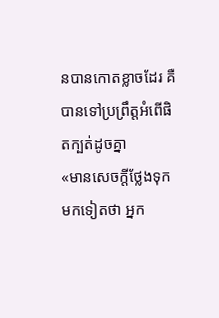នបានកោតខ្លាចដែរ គឺបានទៅប្រព្រឹត្តអំពើផិតក្បត់ដូចគ្នា
«មានសេចក្តីថ្លែងទុកមកទៀតថា អ្នក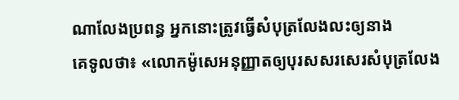ណាលែងប្រពន្ធ អ្នកនោះត្រូវធ្វើសំបុត្រលែងលះឲ្យនាង
គេទូលថា៖ «លោកម៉ូសេអនុញ្ញាតឲ្យបុរសសរសេរសំបុត្រលែង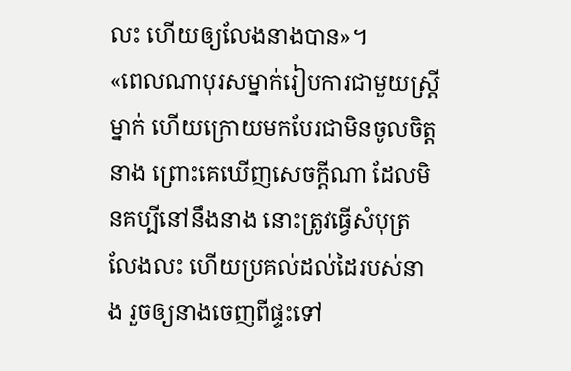លះ ហើយឲ្យលែងនាងបាន»។
«ពេលណាបុរសម្នាក់រៀបការជាមួយស្រ្ដីម្នាក់ ហើយក្រោយមកបែរជាមិនចូលចិត្តនាង ព្រោះគេឃើញសេចក្ដីណា ដែលមិនគប្បីនៅនឹងនាង នោះត្រូវធ្វើសំបុត្រលែងលះ ហើយប្រគល់ដល់ដៃរបស់នាង រួចឲ្យនាងចេញពីផ្ទះទៅ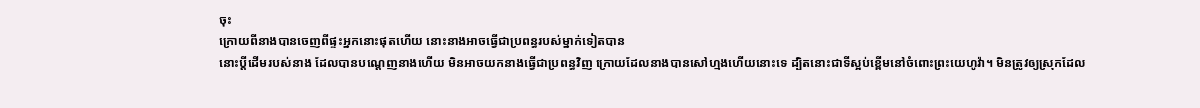ចុះ
ក្រោយពីនាងបានចេញពីផ្ទះអ្នកនោះផុតហើយ នោះនាងអាចធ្វើជាប្រពន្ធរបស់ម្នាក់ទៀតបាន
នោះប្តីដើមរបស់នាង ដែលបានបណ្តេញនាងហើយ មិនអាចយកនាងធ្វើជាប្រពន្ធវិញ ក្រោយដែលនាងបានសៅហ្មងហើយនោះទេ ដ្បិតនោះជាទីស្អប់ខ្ពើមនៅចំពោះព្រះយេហូវ៉ា។ មិនត្រូវឲ្យស្រុកដែល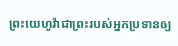ព្រះយេហូវ៉ាជាព្រះរបស់អ្នកប្រទានឲ្យ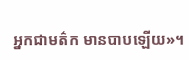អ្នកជាមត៌ក មានបាបឡើយ»។